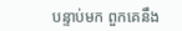បន្ទាប់មក ពួកគេនឹង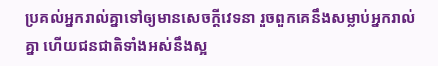ប្រគល់អ្នករាល់គ្នាទៅឲ្យមានសេចក្ដីវេទនា រួចពួកគេនឹងសម្លាប់អ្នករាល់គ្នា ហើយជនជាតិទាំងអស់នឹងស្អ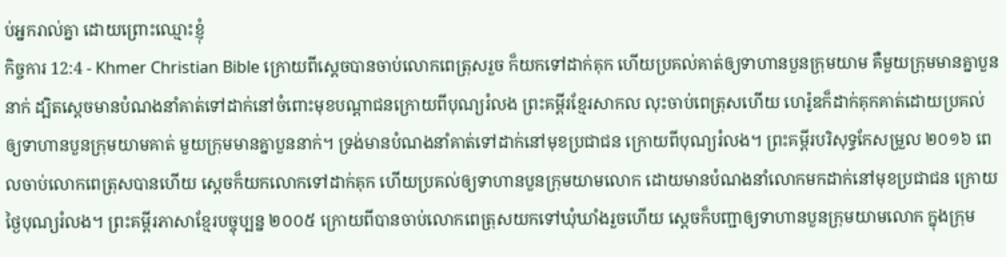ប់អ្នករាល់គ្នា ដោយព្រោះឈ្មោះខ្ញុំ
កិច្ចការ 12:4 - Khmer Christian Bible ក្រោយពីស្ដេចបានចាប់លោកពេត្រុសរួច ក៏យកទៅដាក់គុក ហើយប្រគល់គាត់ឲ្យទាហានបួនក្រុមយាម គឺមួយក្រុមមានគ្នាបួននាក់ ដ្បិតស្ដេចមានបំណងនាំគាត់ទៅដាក់នៅចំពោះមុខបណ្ដាជនក្រោយពីបុណ្យរំលង ព្រះគម្ពីរខ្មែរសាកល លុះចាប់ពេត្រុសហើយ ហេរ៉ូឌក៏ដាក់គុកគាត់ដោយប្រគល់ឲ្យទាហានបួនក្រុមយាមគាត់ មួយក្រុមមានគ្នាបួននាក់។ ទ្រង់មានបំណងនាំគាត់ទៅដាក់នៅមុខប្រជាជន ក្រោយពីបុណ្យរំលង។ ព្រះគម្ពីរបរិសុទ្ធកែសម្រួល ២០១៦ ពេលចាប់លោកពេត្រុសបានហើយ ស្ដេចក៏យកលោកទៅដាក់គុក ហើយប្រគល់ឲ្យទាហានបួនក្រុមយាមលោក ដោយមានបំណងនាំលោកមកដាក់នៅមុខប្រជាជន ក្រោយថ្ងៃបុណ្យរំលង។ ព្រះគម្ពីរភាសាខ្មែរបច្ចុប្បន្ន ២០០៥ ក្រោយពីបានចាប់លោកពេត្រុសយកទៅឃុំឃាំងរួចហើយ ស្ដេចក៏បញ្ជាឲ្យទាហានបួនក្រុមយាមលោក ក្នុងក្រុម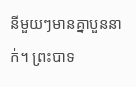នីមួយៗមានគ្នាបួននាក់។ ព្រះបាទ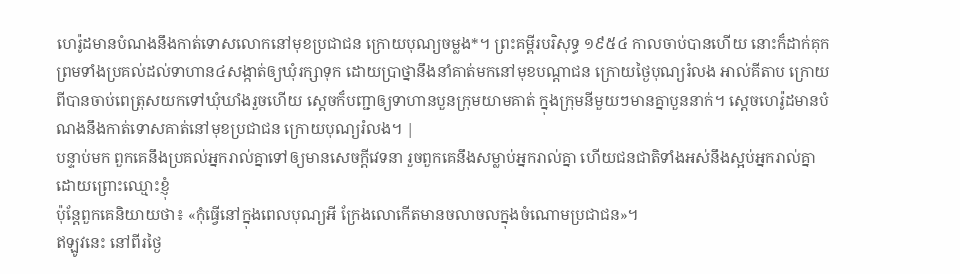ហេរ៉ូដមានបំណងនឹងកាត់ទោសលោកនៅមុខប្រជាជន ក្រោយបុណ្យចម្លង*។ ព្រះគម្ពីរបរិសុទ្ធ ១៩៥៤ កាលចាប់បានហើយ នោះក៏ដាក់គុក ព្រមទាំងប្រគល់ដល់ទាហាន៤សង្កាត់ឲ្យឃុំរក្សាទុក ដោយប្រាថ្នានឹងនាំគាត់មកនៅមុខបណ្តាជន ក្រោយថ្ងៃបុណ្យរំលង អាល់គីតាប ក្រោយពីបានចាប់ពេត្រុសយកទៅឃុំឃាំងរួចហើយ ស្ដេចក៏បញ្ជាឲ្យទាហានបួនក្រុមយាមគាត់ ក្នុងក្រុមនីមួយៗមានគ្នាបួននាក់។ ស្តេចហេរ៉ូដមានបំណងនឹងកាត់ទោសគាត់នៅមុខប្រជាជន ក្រោយបុណ្យរំលង។ |
បន្ទាប់មក ពួកគេនឹងប្រគល់អ្នករាល់គ្នាទៅឲ្យមានសេចក្ដីវេទនា រួចពួកគេនឹងសម្លាប់អ្នករាល់គ្នា ហើយជនជាតិទាំងអស់នឹងស្អប់អ្នករាល់គ្នា ដោយព្រោះឈ្មោះខ្ញុំ
ប៉ុន្ដែពួកគេនិយាយថា៖ «កុំធ្វើនៅក្នុងពេលបុណ្យអី ក្រែងលោកើតមានចលាចលក្នុងចំណោមប្រជាជន»។
ឥឡូវនេះ នៅពីរថ្ងៃ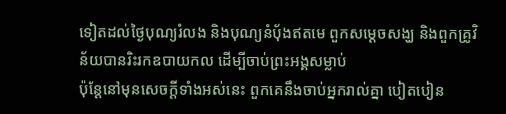ទៀតដល់ថ្ងៃបុណ្យរំលង និងបុណ្យនំបុ័ងឥតមេ ពួកសម្ដេចសង្ឃ និងពួកគ្រូវិន័យបានរិះរកឧបាយកល ដើម្បីចាប់ព្រះអង្គសម្លាប់
ប៉ុន្ដែនៅមុនសេចក្ដីទាំងអស់នេះ ពួកគេនឹងចាប់អ្នករាល់គ្នា បៀតបៀន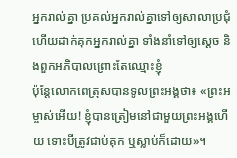អ្នករាល់គ្នា ប្រគល់អ្នករាល់គ្នាទៅឲ្យសាលាប្រជុំ ហើយដាក់គុកអ្នករាល់គ្នា ទាំងនាំទៅឲ្យស្ដេច និងពួកអភិបាលព្រោះតែឈ្មោះខ្ញុំ
ប៉ុន្ដែលោកពេត្រុសបានទូលព្រះអង្គថា៖ «ព្រះអម្ចាស់អើយ! ខ្ញុំបានត្រៀមនៅជាមួយព្រះអង្គហើយ ទោះបីត្រូវជាប់គុក ឬស្លាប់ក៏ដោយ»។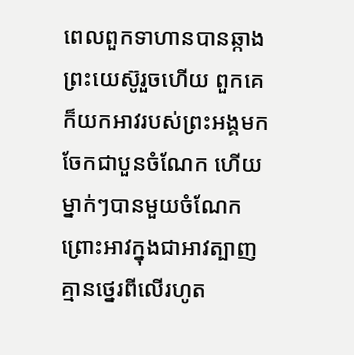ពេលពួកទាហានបានឆ្កាងព្រះយេស៊ូរួចហើយ ពួកគេក៏យកអាវរបស់ព្រះអង្គមកចែកជាបួនចំណែក ហើយម្នាក់ៗបានមួយចំណែក ព្រោះអាវក្នុងជាអាវត្បាញគ្មានថ្នេរពីលើរហូត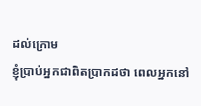ដល់ក្រោម
ខ្ញុំប្រាប់អ្នកជាពិតប្រាកដថា ពេលអ្នកនៅ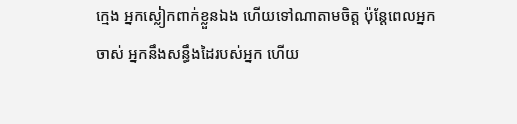ក្មេង អ្នកស្លៀកពាក់ខ្លួនឯង ហើយទៅណាតាមចិត្ត ប៉ុន្ដែពេលអ្នកចាស់ អ្នកនឹងសន្ធឹងដៃរបស់អ្នក ហើយ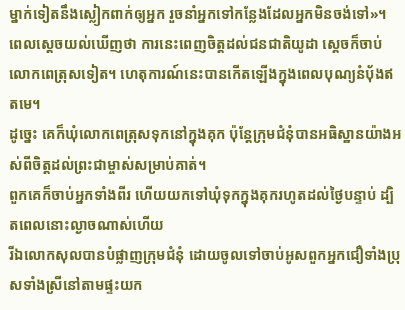ម្នាក់ទៀតនឹងស្លៀកពាក់ឲ្យអ្នក រួចនាំអ្នកទៅកន្លែងដែលអ្នកមិនចង់ទៅ»។
ពេលស្ដេចយល់ឃើញថា ការនេះពេញចិត្ដដល់ជនជាតិយូដា ស្ដេចក៏ចាប់លោកពេត្រុសទៀត។ ហេតុការណ៍នេះបានកើតឡើងក្នុងពេលបុណ្យនំបុ័ងឥតមេ។
ដូច្នេះ គេក៏ឃុំលោកពេត្រុសទុកនៅក្នុងគុក ប៉ុន្ដែក្រុមជំនុំបានអធិស្ឋានយ៉ាងអស់ពីចិត្ដដល់ព្រះជាម្ចាស់សម្រាប់គាត់។
ពួកគេក៏ចាប់អ្នកទាំងពីរ ហើយយកទៅឃុំទុកក្នុងគុករហូតដល់ថ្ងៃបន្ទាប់ ដ្បិតពេលនោះល្ងាចណាស់ហើយ
រីឯលោកសុលបានបំផ្លាញក្រុមជំនុំ ដោយចូលទៅចាប់អូសពួកអ្នកជឿទាំងប្រុសទាំងស្រីនៅតាមផ្ទះយក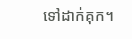ទៅដាក់គុក។